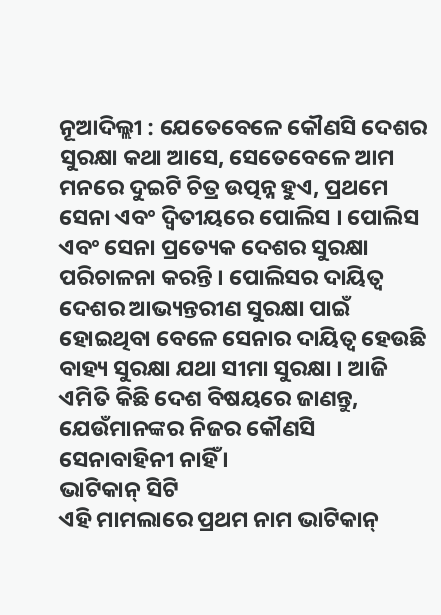ନୂଆଦିଲ୍ଲୀ : ଯେତେବେଳେ କୌଣସି ଦେଶର ସୁରକ୍ଷା କଥା ଆସେ, ସେତେବେଳେ ଆମ ମନରେ ଦୁଇଟି ଚିତ୍ର ଉତ୍ପନ୍ନ ହୁଏ, ପ୍ରଥମେ ସେନା ଏବଂ ଦ୍ୱିତୀୟରେ ପୋଲିସ । ପୋଲିସ ଏବଂ ସେନା ପ୍ରତ୍ୟେକ ଦେଶର ସୁରକ୍ଷା ପରିଚାଳନା କରନ୍ତି । ପୋଲିସର ଦାୟିତ୍ୱ ଦେଶର ଆଭ୍ୟନ୍ତରୀଣ ସୁରକ୍ଷା ପାଇଁ ହୋଇଥିବା ବେଳେ ସେନାର ଦାୟିତ୍ୱ ହେଉଛି ବାହ୍ୟ ସୁରକ୍ଷା ଯଥା ସୀମା ସୁରକ୍ଷା । ଆଜି ଏମିତି କିଛି ଦେଶ ବିଷୟରେ ଜାଣନ୍ତୁ, ଯେଉଁମାନଙ୍କର ନିଜର କୌଣସି ସେନାବାହିନୀ ନାହିଁ ।
ଭାଟିକାନ୍ ସିଟି
ଏହି ମାମଲାରେ ପ୍ରଥମ ନାମ ଭାଟିକାନ୍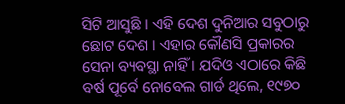ସିଟି ଆସୁଛି । ଏହି ଦେଶ ଦୁନିଆର ସବୁଠାରୁ ଛୋଟ ଦେଶ । ଏହାର କୌଣସି ପ୍ରକାରର ସେନା ବ୍ୟବସ୍ଥା ନାହିଁ । ଯଦିଓ ଏଠାରେ କିଛି ବର୍ଷ ପୂର୍ବେ ନୋବେଲ ଗାର୍ଡ ଥିଲେ, ୧୯୭୦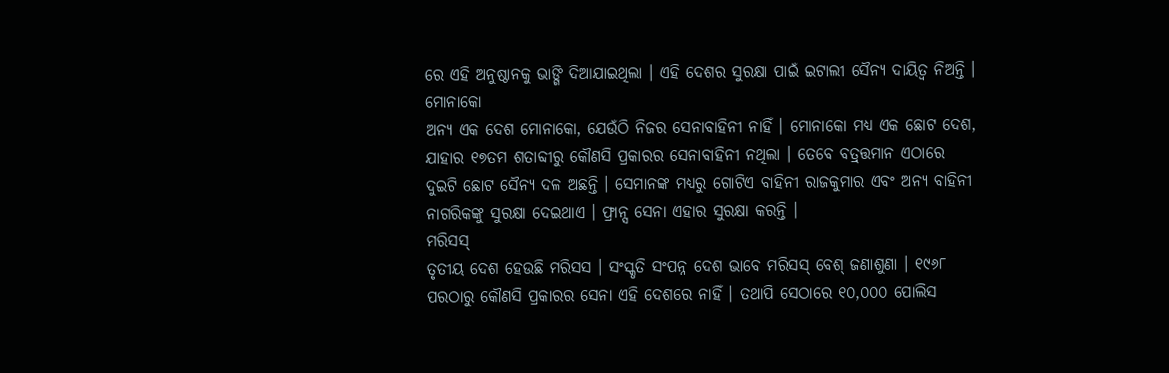ରେ ଏହି ଅନୁଷ୍ଠାନକୁ ଭାଙ୍ଗି ଦିଆଯାଇଥିଲା । ଏହି ଦେଶର ସୁରକ୍ଷା ପାଇଁ ଇଟାଲୀ ସୈନ୍ୟ ଦାୟିତ୍ୱ ନିଅନ୍ତି ।
ମୋନାକୋ
ଅନ୍ୟ ଏକ ଦେଶ ମୋନାକୋ, ଯେଉଁଠି ନିଜର ସେନାବାହିନୀ ନାହିଁ । ମୋନାକୋ ମଧ୍ୟ ଏକ ଛୋଟ ଦେଶ, ଯାହାର ୧୭ତମ ଶତାବ୍ଦୀରୁ କୌଣସି ପ୍ରକାରର ସେନାବାହିନୀ ନଥିଲା । ତେବେ ବତ୍ର୍ତ୍ତମାନ ଏଠାରେ ଦୁଇଟି ଛୋଟ ସୈନ୍ୟ ଦଳ ଅଛନ୍ତି । ସେମାନଙ୍କ ମଧ୍ୟରୁ ଗୋଟିଏ ବାହିନୀ ରାଜକୁମାର ଏବଂ ଅନ୍ୟ ବାହିନୀ ନାଗରିକଙ୍କୁ ସୁରକ୍ଷା ଦେଇଥାଏ । ଫ୍ରାନ୍ସ ସେନା ଏହାର ସୁରକ୍ଷା କରନ୍ତି ।
ମରିସସ୍
ତୃତୀୟ ଦେଶ ହେଉଛି ମରିସସ । ସଂସ୍କୃତି ସଂପନ୍ନ ଦେଶ ଭାବେ ମରିସସ୍ ବେଶ୍ ଜଣାଶୁଣା । ୧୯୬୮ ପରଠାରୁ କୌଣସି ପ୍ରକାରର ସେନା ଏହି ଦେଶରେ ନାହିଁ । ତଥାପି ସେଠାରେ ୧୦,୦୦୦ ପୋଲିସ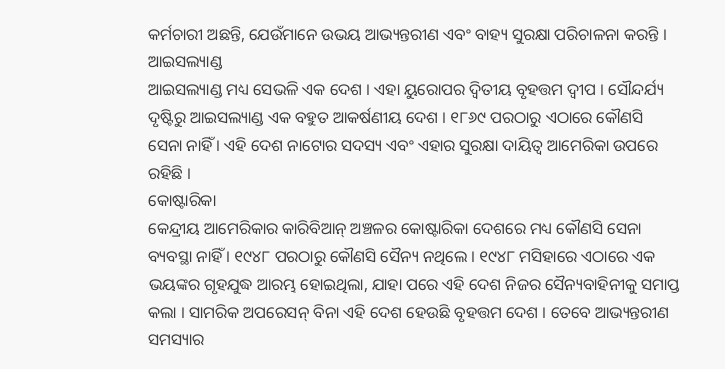କର୍ମଚାରୀ ଅଛନ୍ତି, ଯେଉଁମାନେ ଉଭୟ ଆଭ୍ୟନ୍ତରୀଣ ଏବଂ ବାହ୍ୟ ସୁରକ୍ଷା ପରିଚାଳନା କରନ୍ତି ।
ଆଇସଲ୍ୟାଣ୍ଡ
ଆଇସଲ୍ୟାଣ୍ଡ ମଧ୍ୟ ସେଭଳି ଏକ ଦେଶ । ଏହା ୟୁରୋପର ଦ୍ୱିତୀୟ ବୃହତ୍ତମ ଦ୍ୱୀପ । ସୌନ୍ଦର୍ଯ୍ୟ ଦୃଷ୍ଟିରୁ ଆଇସଲ୍ୟାଣ୍ଡ ଏକ ବହୁତ ଆକର୍ଷଣୀୟ ଦେଶ । ୧୮୬୯ ପରଠାରୁ ଏଠାରେ କୌଣସି ସେନା ନାହିଁ । ଏହି ଦେଶ ନାଟୋର ସଦସ୍ୟ ଏବଂ ଏହାର ସୁରକ୍ଷା ଦାୟିତ୍ୱ ଆମେରିକା ଉପରେ ରହିଛି ।
କୋଷ୍ଟାରିକା
କେନ୍ଦ୍ରୀୟ ଆମେରିକାର କାରିବିଆନ୍ ଅଞ୍ଚଳର କୋଷ୍ଟାରିକା ଦେଶରେ ମଧ୍ୟ କୌଣସି ସେନା ବ୍ୟବସ୍ଥା ନାହିଁ । ୧୯୪୮ ପରଠାରୁ କୌଣସି ସୈନ୍ୟ ନଥିଲେ । ୧୯୪୮ ମସିହାରେ ଏଠାରେ ଏକ ଭୟଙ୍କର ଗୃହଯୁଦ୍ଧ ଆରମ୍ଭ ହୋଇଥିଲା, ଯାହା ପରେ ଏହି ଦେଶ ନିଜର ସୈନ୍ୟବାହିନୀକୁ ସମାପ୍ତ କଲା । ସାମରିକ ଅପରେସନ୍ ବିନା ଏହି ଦେଶ ହେଉଛି ବୃହତ୍ତମ ଦେଶ । ତେବେ ଆଭ୍ୟନ୍ତରୀଣ ସମସ୍ୟାର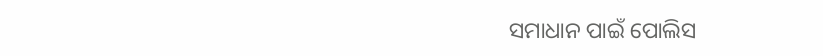ସମାଧାନ ପାଇଁ ପୋଲିସ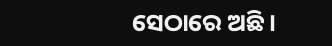ସେଠାରେ ଅଛି ।